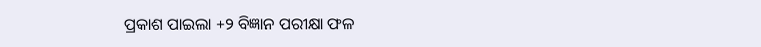ପ୍ରକାଶ ପାଇଲା +୨ ବିଜ୍ଞାନ ପରୀକ୍ଷା ଫଳ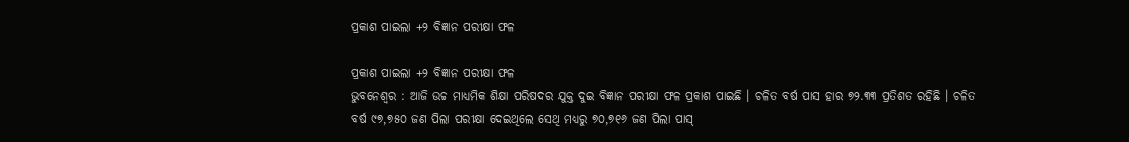ପ୍ରକାଶ ପାଇଲା +୨ ବିଜ୍ଞାନ ପରୀକ୍ଷା ଫଳ

ପ୍ରକାଶ ପାଇଲା +୨ ବିଜ୍ଞାନ ପରୀକ୍ଷା ଫଳ
ଭୁବନେଶ୍ୱର : ଆଜି ଉଚ୍ଚ ମାଧ୍ୟମିକ ଶିକ୍ଷା ପରିଷଦର ଯୁକ୍ତ ଦୁଇ ବିଜ୍ଞାନ ପରୀକ୍ଷା ଫଳ ପ୍ରକାଶ ପାଇଛି । ଚଳିତ ବର୍ଷ ପାସ ହାର ୭୨.୩୩ ପ୍ରତିଶତ ରହିଛି । ଚଳିତ ବର୍ଷ ୯୭,୭୫୦ ଜଣ ପିଲା ପରୀକ୍ଷା ଦେଇଥିଲେ ସେଥି ମଧ୍ୟରୁ ୭୦,୭୧୬ ଜଣ ପିଲା ପାସ୍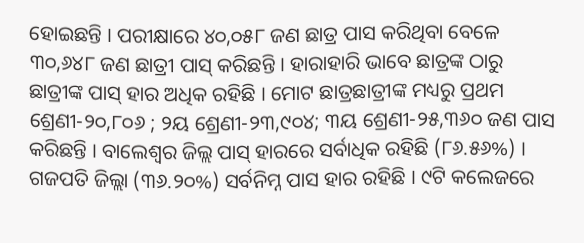ହୋଇଛନ୍ତି । ପରୀକ୍ଷାରେ ୪୦,୦୫୮ ଜଣ ଛାତ୍ର ପାସ କରିଥିବା ବେଳେ ୩୦,୬୪୮ ଜଣ ଛାତ୍ରୀ ପାସ୍ କରିଛନ୍ତି । ହାରାହାରି ଭାବେ ଛାତ୍ରଙ୍କ ଠାରୁ ଛାତ୍ରୀଙ୍କ ପାସ୍ ହାର ଅଧିକ ରହିଛି । ମୋଟ ଛାତ୍ରଛାତ୍ରୀଙ୍କ ମଧ୍ୟରୁ ପ୍ରଥମ ଶ୍ରେଣୀ-୨୦,୮୦୬ ; ୨ୟ ଶ୍ରେଣୀ-୨୩,୯୦୪; ୩ୟ ଶ୍ରେଣୀ-୨୫,୩୬୦ ଜଣ ପାସ କରିଛନ୍ତି । ବାଲେଶ୍ୱର ଜିଲ୍ଲ ପାସ୍ ହାରରେ ସର୍ବାଧିକ ରହିଛି (୮୬.୫୬%) । ଗଜପତି ଜିଲ୍ଲା (୩୬.୨୦%) ସର୍ବନିମ୍ନ ପାସ ହାର ରହିଛି । ୯ଟି କଲେଜରେ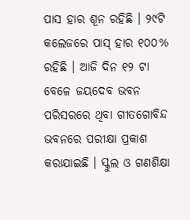ପାସ ହାର ଶୂନ ରହିଛି । ୨୯ଟି କଲେଜରେ ପାସ୍ ହାର ୧୦୦% ରହିଛି । ଆଜି ଦିନ ୧୨ ଟା ବେଳେ ଜୟଦେବ ଭବନ ପରିସରରେ ଥିବା ଗୀତଗୋବିନ୍ଦ ଭବନରେ ପରୀକ୍ଷା ପ୍ରକାଶ କରାଯାଇଛି । ସ୍କୁଲ ଓ ଗଣଶିକ୍ଷା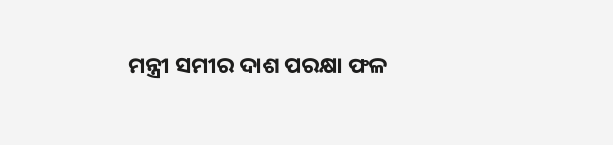ମନ୍ତ୍ରୀ ସମୀର ଦାଶ ପରକ୍ଷା ଫଳ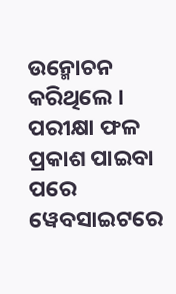ଉନ୍ମୋଚନ କରିଥିଲେ । ପରୀକ୍ଷା ଫଳ ପ୍ରକାଶ ପାଇବା ପରେ ୱେବସାଇଟରେ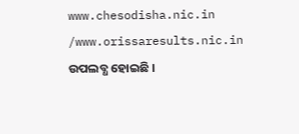www.chesodisha.nic.in /www.orissaresults.nic.in ଉପଲବ୍ଧ ହୋଇଛି ।